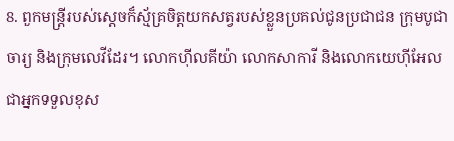8. ពួកមន្ត្រីរបស់ស្ដេចក៏ស្ម័គ្រចិត្តយកសត្វរបស់ខ្លួនប្រគល់ជូនប្រជាជន ក្រុមបូជាចារ្យ និងក្រុមលេវីដែរ។ លោកហ៊ីលគីយ៉ា លោកសាការី និងលោកយេហ៊ីអែល ជាអ្នកទទួលខុស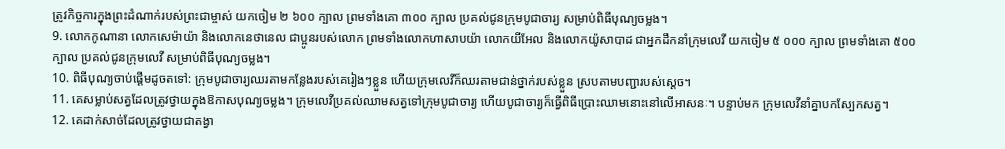ត្រូវកិច្ចការក្នុងព្រះដំណាក់របស់ព្រះជាម្ចាស់ យកចៀម ២ ៦០០ ក្បាល ព្រមទាំងគោ ៣០០ ក្បាល ប្រគល់ជូនក្រុមបូជាចារ្យ សម្រាប់ពិធីបុណ្យចម្លង។
9. លោកកូណានា លោកសេម៉ាយ៉ា និងលោកនេថានេល ជាប្អូនរបស់លោក ព្រមទាំងលោកហាសាបយ៉ា លោកយីអែល និងលោកយ៉ូសាបាដ ជាអ្នកដឹកនាំក្រុមលេវី យកចៀម ៥ ០០០ ក្បាល ព្រមទាំងគោ ៥០០ ក្បាល ប្រគល់ជូនក្រុមលេវី សម្រាប់ពិធីបុណ្យចម្លង។
10. ពិធីបុណ្យចាប់ផ្ដើមដូចតទៅ: ក្រុមបូជាចារ្យឈរតាមកន្លែងរបស់គេរៀងៗខ្លួន ហើយក្រុមលេវីក៏ឈរតាមជាន់ថ្នាក់របស់ខ្លួន ស្របតាមបញ្ជារបស់ស្ដេច។
11. គេសម្លាប់សត្វដែលត្រូវថ្វាយក្នុងឱកាសបុណ្យចម្លង។ ក្រុមលេវីប្រគល់ឈាមសត្វទៅក្រុមបូជាចារ្យ ហើយបូជាចារ្យក៏ធ្វើពិធីប្រោះឈាមនោះនៅលើអាសនៈ។ បន្ទាប់មក ក្រុមលេវីនាំគ្នាបកស្បែកសត្វ។
12. គេដាក់សាច់ដែលត្រូវថ្វាយជាតង្វា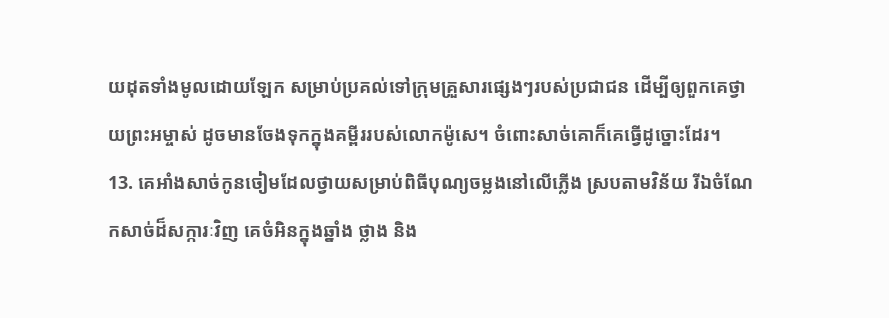យដុតទាំងមូលដោយឡែក សម្រាប់ប្រគល់ទៅក្រុមគ្រួសារផ្សេងៗរបស់ប្រជាជន ដើម្បីឲ្យពួកគេថ្វាយព្រះអម្ចាស់ ដូចមានចែងទុកក្នុងគម្ពីររបស់លោកម៉ូសេ។ ចំពោះសាច់គោក៏គេធ្វើដូច្នោះដែរ។
13. គេអាំងសាច់កូនចៀមដែលថ្វាយសម្រាប់ពិធីបុណ្យចម្លងនៅលើភ្លើង ស្របតាមវិន័យ រីឯចំណែកសាច់ដ៏សក្ការៈវិញ គេចំអិនក្នុងឆ្នាំង ថ្លាង និង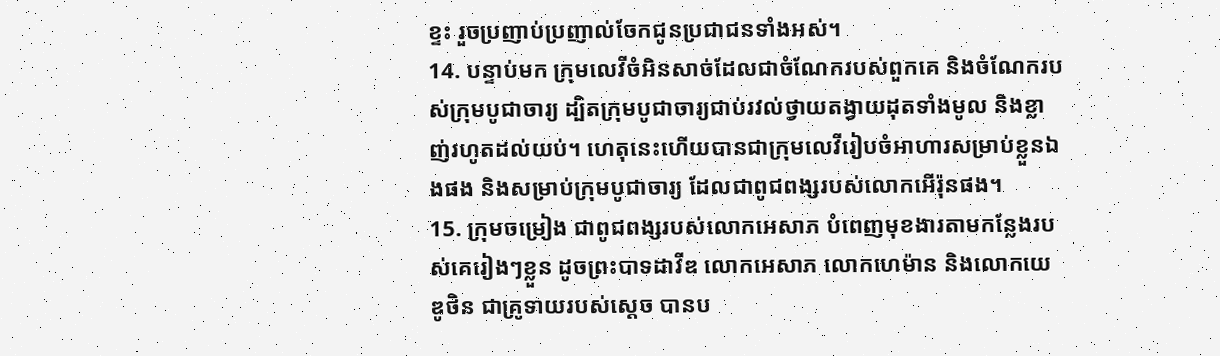ខ្ទះ រួចប្រញាប់ប្រញាល់ចែកជូនប្រជាជនទាំងអស់។
14. បន្ទាប់មក ក្រុមលេវីចំអិនសាច់ដែលជាចំណែករបស់ពួកគេ និងចំណែករបស់ក្រុមបូជាចារ្យ ដ្បិតក្រុមបូជាចារ្យជាប់រវល់ថ្វាយតង្វាយដុតទាំងមូល និងខ្លាញ់រហូតដល់យប់។ ហេតុនេះហើយបានជាក្រុមលេវីរៀបចំអាហារសម្រាប់ខ្លួនឯងផង និងសម្រាប់ក្រុមបូជាចារ្យ ដែលជាពូជពង្សរបស់លោកអើរ៉ុនផង។
15. ក្រុមចម្រៀង ជាពូជពង្សរបស់លោកអេសាភ បំពេញមុខងារតាមកន្លែងរបស់គេរៀងៗខ្លួន ដូចព្រះបាទដាវីឌ លោកអេសាភ លោកហេម៉ាន និងលោកយេឌូថិន ជាគ្រូទាយរបស់ស្ដេច បានប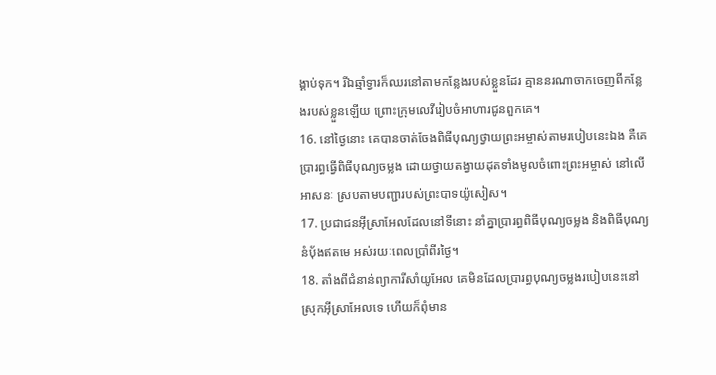ង្គាប់ទុក។ រីឯឆ្មាំទ្វារក៏ឈរនៅតាមកន្លែងរបស់ខ្លួនដែរ គ្មាននរណាចាកចេញពីកន្លែងរបស់ខ្លួនឡើយ ព្រោះក្រុមលេវីរៀបចំអាហារជូនពួកគេ។
16. នៅថ្ងៃនោះ គេបានចាត់ចែងពិធីបុណ្យថ្វាយព្រះអម្ចាស់តាមរបៀបនេះឯង គឺគេប្រារព្ធធ្វើពិធីបុណ្យចម្លង ដោយថ្វាយតង្វាយដុតទាំងមូលចំពោះព្រះអម្ចាស់ នៅលើអាសនៈ ស្របតាមបញ្ជារបស់ព្រះបាទយ៉ូសៀស។
17. ប្រជាជនអ៊ីស្រាអែលដែលនៅទីនោះ នាំគ្នាប្រារព្ធពិធីបុណ្យចម្លង និងពិធីបុណ្យនំបុ័ងឥតមេ អស់រយៈពេលប្រាំពីរថ្ងៃ។
18. តាំងពីជំនាន់ព្យាការីសាំយូអែល គេមិនដែលប្រារព្ធបុណ្យចម្លងរបៀបនេះនៅស្រុកអ៊ីស្រាអែលទេ ហើយក៏ពុំមាន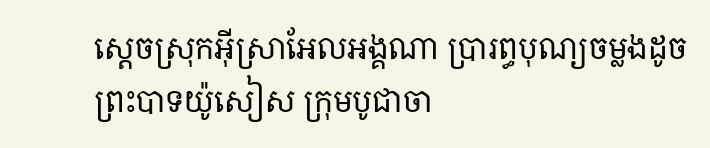ស្ដេចស្រុកអ៊ីស្រាអែលអង្គណា ប្រារព្ធបុណ្យចម្លងដូចព្រះបាទយ៉ូសៀស ក្រុមបូជាចា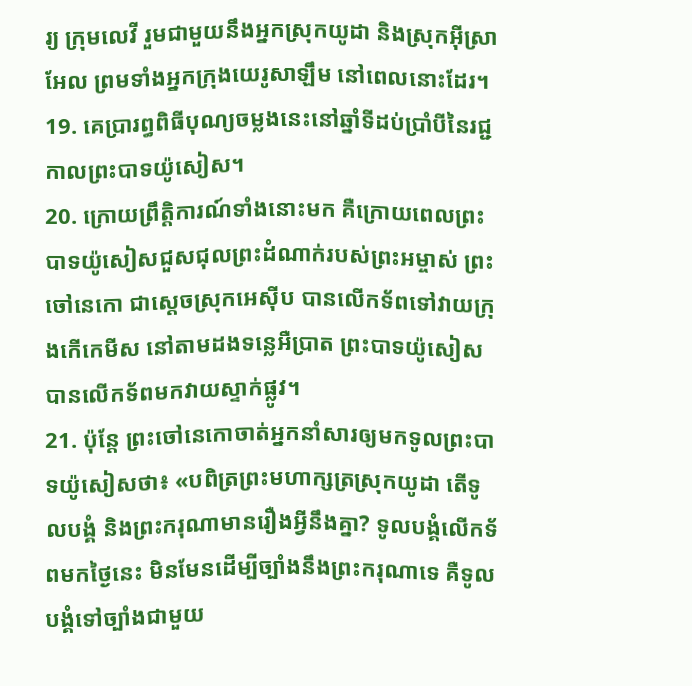រ្យ ក្រុមលេវី រួមជាមួយនឹងអ្នកស្រុកយូដា និងស្រុកអ៊ីស្រាអែល ព្រមទាំងអ្នកក្រុងយេរូសាឡឹម នៅពេលនោះដែរ។
19. គេប្រារព្ធពិធីបុណ្យចម្លងនេះនៅឆ្នាំទីដប់ប្រាំបីនៃរជ្ជកាលព្រះបាទយ៉ូសៀស។
20. ក្រោយព្រឹត្តិការណ៍ទាំងនោះមក គឺក្រោយពេលព្រះបាទយ៉ូសៀសជួសជុលព្រះដំណាក់របស់ព្រះអម្ចាស់ ព្រះចៅនេកោ ជាស្ដេចស្រុកអេស៊ីប បានលើកទ័ពទៅវាយក្រុងកើកេមីស នៅតាមដងទន្លេអឺប្រាត ព្រះបាទយ៉ូសៀសបានលើកទ័ពមកវាយស្ទាក់ផ្លូវ។
21. ប៉ុន្តែ ព្រះចៅនេកោចាត់អ្នកនាំសារឲ្យមកទូលព្រះបាទយ៉ូសៀសថា៖ «បពិត្រព្រះមហាក្សត្រស្រុកយូដា តើទូលបង្គំ និងព្រះករុណាមានរឿងអ្វីនឹងគ្នា? ទូលបង្គំលើកទ័ពមកថ្ងៃនេះ មិនមែនដើម្បីច្បាំងនឹងព្រះករុណាទេ គឺទូលបង្គំទៅច្បាំងជាមួយ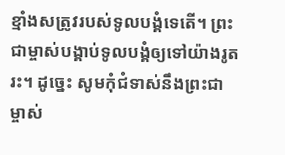ខ្មាំងសត្រូវរបស់ទូលបង្គំទេតើ។ ព្រះជាម្ចាស់បង្គាប់ទូលបង្គំឲ្យទៅយ៉ាងរូតរះ។ ដូច្នេះ សូមកុំជំទាស់នឹងព្រះជាម្ចាស់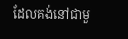ដែលគង់នៅជាមួ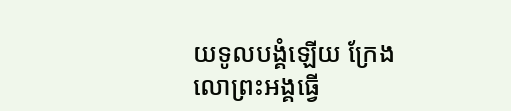យទូលបង្គំឡើយ ក្រែងលោព្រះអង្គធ្វើ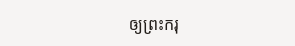ឲ្យព្រះករុ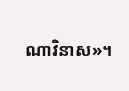ណាវិនាស»។